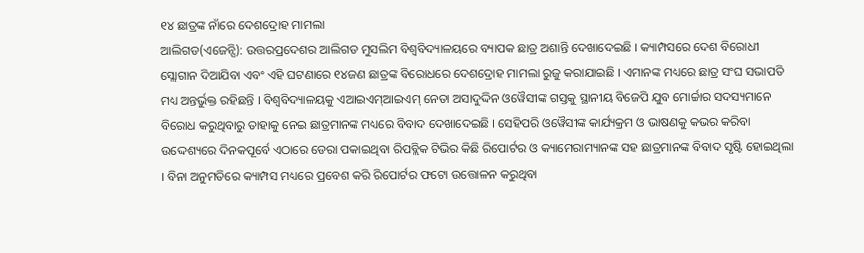୧୪ ଛାତ୍ରଙ୍କ ନାଁରେ ଦେଶଦ୍ରୋହ ମାମଲା
ଆଲିଗଡ(ଏଜେନ୍ସି): ଉତ୍ତରପ୍ରଦେଶର ଆଲିଗଡ ମୁସଲିମ ବିଶ୍ୱବିଦ୍ୟାଳୟରେ ବ୍ୟାପକ ଛାତ୍ର ଅଶାନ୍ତି ଦେଖାଦେଇଛି । କ୍ୟାମ୍ପସରେ ଦେଶ ବିରୋଧୀ ସ୍ଲୋଗାନ ଦିଆଯିବା ଏବଂ ଏହି ଘଟଣାରେ ୧୪ଜଣ ଛାତ୍ରଙ୍କ ବିରୋଧରେ ଦେଶଦ୍ରୋହ ମାମଲା ରୁଜୁ କରାଯାଇଛି । ଏମାନଙ୍କ ମଧ୍ୟରେ ଛାତ୍ର ସଂଘ ସଭାପତି ମଧ୍ୟ ଅନ୍ତର୍ଭୁକ୍ତ ରହିଛନ୍ତି । ବିଶ୍ୱବିଦ୍ୟାଳୟକୁ ଏଆଇଏମ୍ଆଇଏମ୍ ନେତା ଅସାଦୁଦ୍ଦିନ ଓୱୈସୀଙ୍କ ଗସ୍ତକୁ ସ୍ଥାନୀୟ ବିଜେପି ଯୁବ ମୋର୍ଚ୍ଚାର ସଦସ୍ୟମାନେ ବିରୋଧ କରୁଥିବାରୁ ତାହାକୁ ନେଇ ଛାତ୍ରମାନଙ୍କ ମଧ୍ୟରେ ବିବାଦ ଦେଖାଦେଇଛି । ସେହିପରି ଓୱୈସୀଙ୍କ କାର୍ଯ୍ୟକ୍ରମ ଓ ଭାଷଣକୁ କଭର କରିବା ଉଦ୍ଦେଶ୍ୟରେ ଦିନକପୂର୍ବେ ଏଠାରେ ଡେରା ପକାଇଥିବା ରିପବ୍ଲିକ ଟିଭିର କିଛି ରିପୋର୍ଟର ଓ କ୍ୟାମେରାମ୍ୟାନଙ୍କ ସହ ଛାତ୍ରମାନଙ୍କ ବିବାଦ ସୃଷ୍ଟି ହୋଇଥିଲା । ବିନା ଅନୁମତିରେ କ୍ୟାମ୍ପସ ମଧ୍ୟରେ ପ୍ରବେଶ କରି ରିପୋର୍ଟର ଫଟୋ ଉତ୍ତୋଳନ କରୁଥିବା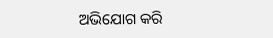ଅଭିଯୋଗ କରି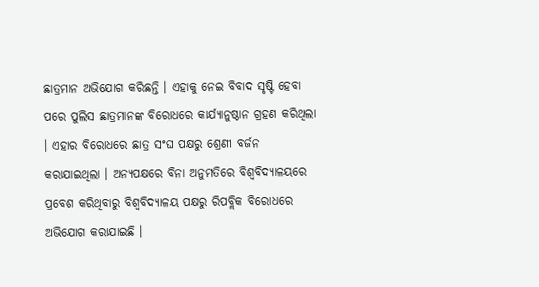ଛାତ୍ରମାନ ଅଭିଯୋଗ କରିଛନ୍ତି । ଏହାକୁ ନେଇ ବିବାଦ ସୃଷ୍ଟି ହେବା ପରେ ପୁଲିସ ଛାତ୍ରମାନଙ୍କ ବିରୋଧରେ କାର୍ଯ୍ୟାନୁଷ୍ଠାନ ଗ୍ରହଣ କରିଥିଲା । ଏହାର ବିରୋଧରେ ଛାତ୍ର ସଂଘ ପକ୍ଷରୁ ଶ୍ରେଣୀ ବର୍ଜନ କରାଯାଇଥିଲା । ଅନ୍ୟପକ୍ଷରେ ବିନା ଅନୁମତିରେ ବିଶ୍ୱବିଦ୍ୟାଳୟରେ ପ୍ରବେଶ କରିଥିବାରୁ ବିଶ୍ୱବିଦ୍ୟାଳୟ ପକ୍ଷରୁ ରିପବ୍ଲିକ ବିରୋଧରେ ଅଭିଯୋଗ କରାଯାଇଛି ।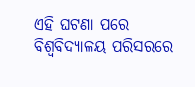ଏହି ଘଟଣା ପରେ ବିଶ୍ୱବିଦ୍ୟାଳୟ ପରିସରରେ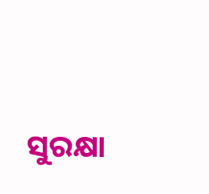ସୁରକ୍ଷା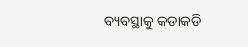ବ୍ୟବସ୍ଥାକୁ କଡାକଡି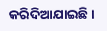କରିଦିଆଯାଇଛି ।